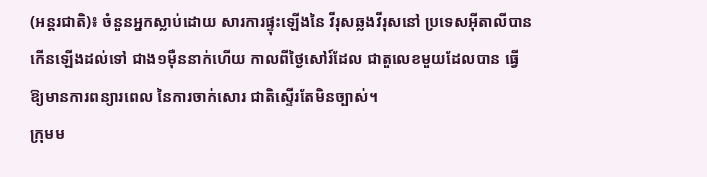(អន្តរជាតិ)៖ ចំនួនអ្នកស្លាប់ដោយ សារការផ្ទុះឡើងនៃ វីរុសឆ្លងវីរុសនៅ ប្រទេសអ៊ីតាលីបាន កើនឡើងដល់ទៅ ជាង១ម៉ឺននាក់ហើយ កាលពីថ្ងៃសៅរ៍ដែល ជាតួលេខមួយដែលបាន ធ្វើឱ្យមានការពន្យារពេល នៃការចាក់សោរ ជាតិស្ទើរតែមិនច្បាស់។
ក្រុមម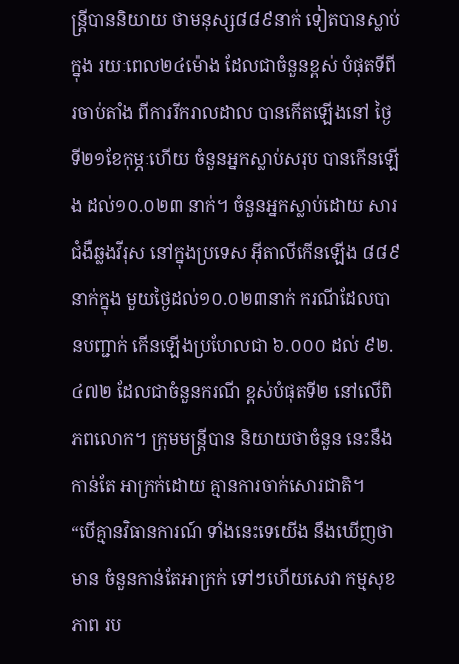ន្រ្តីបាននិយាយ ថាមនុស្ស៨៨៩នាក់ ទៀតបានស្លាប់ក្នុង រយៈពេល២៤ម៉ោង ដែលជាចំនួនខ្ពស់ បំផុតទីពីរចាប់តាំង ពីការរីករាលដាល បានកើតឡើងនៅ ថ្ងៃទី២១ខែកុម្ភៈហើយ ចំនួនអ្នកស្លាប់សរុប បានកើនឡើង ដល់១០.០២៣ នាក់។ ចំនួនអ្នកស្លាប់ដោយ សារជំងឺឆ្លងវីរុស នៅក្នុងប្រទេស អ៊ីតាលីកើនឡើង ៨៨៩នាក់ក្នុង មួយថ្ងៃដល់១០.០២៣នាក់ ករណីដែលបានបញ្ជាក់ កើនឡើងប្រហែលជា ៦.០០០ ដល់ ៩២.៤៧២ ដែលជាចំនួនករណី ខ្ពស់បំផុតទី២ នៅលើពិភពលោក។ ក្រុមមន្រ្តីបាន និយាយថាចំនួន នេះនឹងកាន់តែ អាក្រក់ដោយ គ្មានការចាក់សោរជាតិ។
“បើគ្មានវិធានការណ៍ ទាំងនេះទេយើង នឹងឃើញថាមាន ចំនួនកាន់តែអាក្រក់ ទៅៗហើយសេវា កម្មសុខភាព រប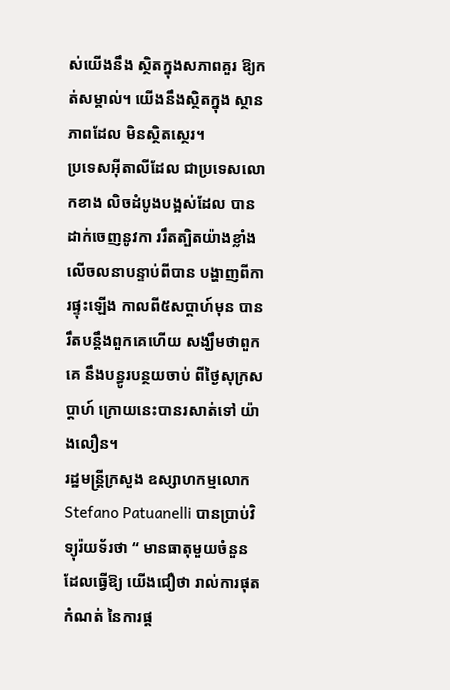ស់យើងនឹង ស្ថិតក្នុងសភាពគួរ ឱ្យកត់សម្គាល់។ យើងនឹងស្ថិតក្នុង ស្ថានភាពដែល មិនស្ថិតស្ថេរ។
ប្រទេសអ៊ីតាលីដែល ជាប្រទេសលោកខាង លិចដំបូងបង្អស់ដែល បានដាក់ចេញនូវកា ររឹតត្បិតយ៉ាងខ្លាំង លើចលនាបន្ទាប់ពីបាន បង្ហាញពីការផ្ទុះឡើង កាលពី៥សប្តាហ៍មុន បានរឹតបន្តឹងពួកគេហើយ សង្ឃឹមថាពួកគេ នឹងបន្ធូរបន្ថយចាប់ ពីថ្ងៃសុក្រសប្តាហ៍ ក្រោយនេះបានរសាត់ទៅ យ៉ាងលឿន។
រដ្ឋមន្រ្តីក្រសួង ឧស្សាហកម្មលោក Stefano Patuanelli បានប្រាប់វិទ្យុរ៉យទ័រថា “ មានធាតុមួយចំនួន ដែលធ្វើឱ្យ យើងជឿថា រាល់ការផុតកំណត់ នៃការផ្ត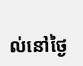ល់នៅថ្ងៃ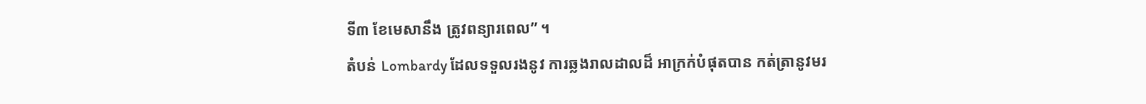ទី៣ ខែមេសានឹង ត្រូវពន្យារពេល” ។
តំបន់ Lombardy ដែលទទួលរងនូវ ការឆ្លងរាលដាលដ៏ អាក្រក់បំផុតបាន កត់ត្រានូវមរ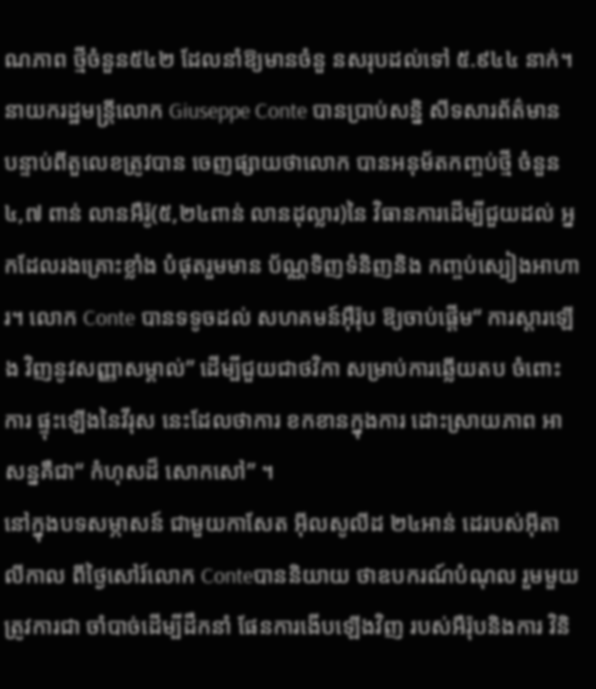ណភាព ថ្មីចំនួន៥៤២ ដែលនាំឱ្យមានចំនួ នសរុបដល់ទៅ ៥.៩៤៤ នាក់។ នាយករដ្ឋមន្រ្តីលោក Giuseppe Conte បានប្រាប់សន្និ សីទសារព័ត៌មាន បន្ទាប់ពីតួលេខត្រូវបាន ចេញផ្សាយថាលោក បានអនុម័តកញ្ចប់ថ្មី ចំនួន៤,៧ ពាន់ លានអឺរ៉ូ(៥,២៤ពាន់ លានដុល្លារ)នៃ វិធានការដើម្បីជួយដល់ អ្នកដែលរងគ្រោះខ្លាំង បំផុតរួមមាន ប័ណ្ណទិញទំនិញនិង កញ្ចប់ស្បៀងអាហារ។ លោក Conte បានទទូចដល់ សហគមន៍អ៊ឺរ៉ុប ឱ្យចាប់ផ្តើម“ ការស្តារឡើង វិញនូវសញ្ញាសម្គាល់” ដើម្បីជួយជាថវិកា សម្រាប់ការឆ្លើយតប ចំពោះការ ផ្ទុះឡើងនៃវីរុស នេះដែលថាការ ខកខានក្នុងការ ដោះស្រាយភាព អាសន្នគឺជា“ កំហុសដ៏ សោកសៅ” ។
នៅក្នុងបទសម្ភាសន៍ ជាមួយកាសែត អ៊ីលសូលីដ ២៤អាន់ ដេរបស់អ៊ីតាលីកាល ពីថ្ងៃសៅរ៍លោក Conteបាននិយាយ ថាឧបករណ៍បំណុល រួមមួយត្រូវការជា ចាំបាច់ដើម្បីដឹកនាំ ផែនការងើបឡើងវិញ របស់អឺរ៉ុបនិងការ វិនិ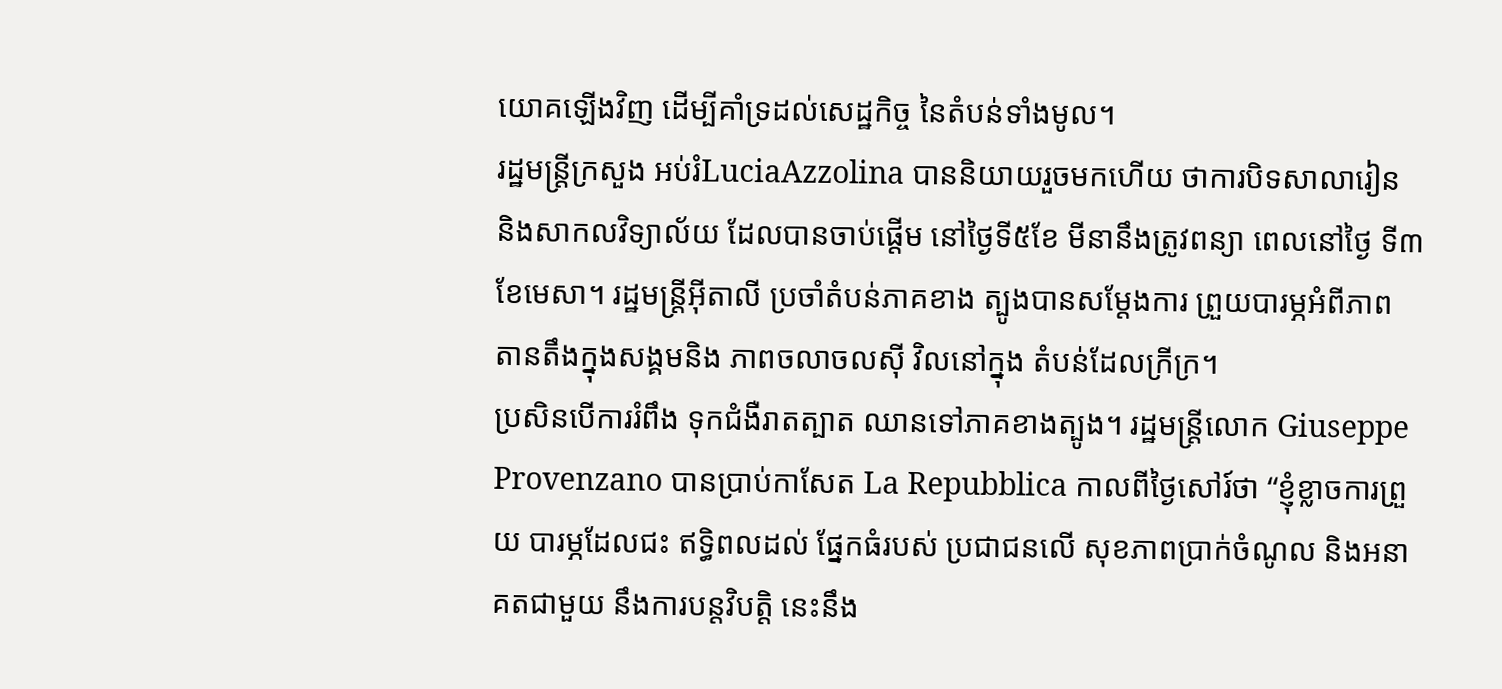យោគឡើងវិញ ដើម្បីគាំទ្រដល់សេដ្ឋកិច្ច នៃតំបន់ទាំងមូល។
រដ្ឋមន្រ្តីក្រសួង អប់រំLuciaAzzolina បាននិយាយរួចមកហើយ ថាការបិទសាលារៀន និងសាកលវិទ្យាល័យ ដែលបានចាប់ផ្តើម នៅថ្ងៃទី៥ខែ មីនានឹងត្រូវពន្យា ពេលនៅថ្ងៃ ទី៣ខែមេសា។ រដ្ឋមន្រ្តីអ៊ីតាលី ប្រចាំតំបន់ភាគខាង ត្បូងបានសម្តែងការ ព្រួយបារម្ភអំពីភាព តានតឹងក្នុងសង្គមនិង ភាពចលាចលស៊ី វិលនៅក្នុង តំបន់ដែលក្រីក្រ។
ប្រសិនបើការរំពឹង ទុកជំងឺរាតត្បាត ឈានទៅភាគខាងត្បូង។ រដ្ឋមន្រ្តីលោក Giuseppe Provenzano បានប្រាប់កាសែត La Repubblica កាលពីថ្ងៃសៅរ៍ថា “ខ្ញុំខ្លាចការព្រួយ បារម្ភដែលជះ ឥទ្ធិពលដល់ ផ្នែកធំរបស់ ប្រជាជនលើ សុខភាពប្រាក់ចំណូល និងអនាគតជាមួយ នឹងការបន្តវិបត្តិ នេះនឹង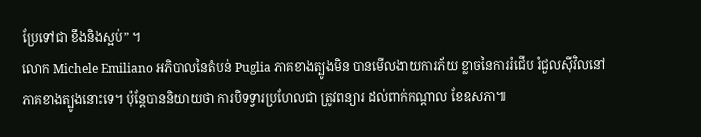ប្រែទៅជា ខឹងនិងស្អប់” ។
លោក Michele Emiliano អភិបាលនៃតំបន់ Puglia ភាគខាងត្បូងមិន បានមើលងាយការភ័យ ខ្លាចនៃការរំជើប រំជួលស៊ីវិលនៅ ភាគខាងត្បូងនោះទេ។ ប៉ុន្តែបាននិយាយថា ការបិទទ្វារប្រហែលជា ត្រូវពន្យារ ដល់ពាក់កណ្តាល ខែឧសភា៕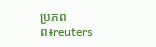ប្រភពព៖reuters